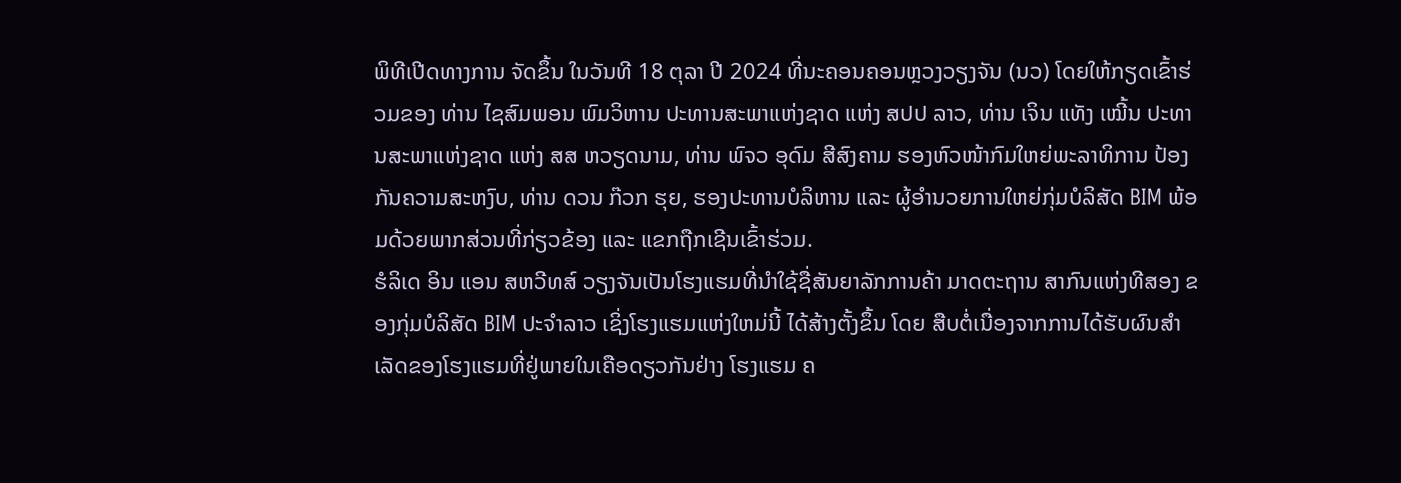ພິທີເປີດທາງການ ຈັດຂຶ້ນ ໃນວັນທີ 18 ຕຸລາ ປີ 2024 ທີ່ນະຄອນຄອນຫຼວງວຽງຈັນ (ນວ) ໂດຍໃຫ້ກຽດເຂົ້າຮ່ວມຂອງ ທ່ານ ໄຊສົມພອນ ພົມວິຫານ ປະທານສະພາແຫ່ງຊາດ ແຫ່ງ ສປປ ລາວ, ທ່ານ ເຈິນ ແທັງ ເໝີ້ນ ປະທານສະພາແຫ່ງຊາດ ແຫ່ງ ສສ ຫວຽດນາມ, ທ່ານ ພົຈວ ອຸດົມ ສີສົງຄາມ ຮອງຫົວໜ້າກົມໃຫຍ່ພະລາທິການ ປ້ອງກັນຄວາມສະຫງົບ, ທ່ານ ດວນ ກ໊ວກ ຮຸຍ, ຮອງປະທານບໍລິຫານ ແລະ ຜູ້ອໍານວຍການໃຫຍ່ກຸ່ມບໍລິສັດ BIM ພ້ອມດ້ວຍພາກສ່ວນທີ່ກ່ຽວຂ້ອງ ແລະ ແຂກຖືກເຊີນເຂົ້າຮ່ວມ.
ຮໍລິເດ ອິນ ແອນ ສຫວີທສ໌ ວຽງຈັນເປັນໂຮງແຮມທີ່ນໍາໃຊ້ຊື່ສັນຍາລັກການຄ້າ ມາດຕະຖານ ສາກົນແຫ່ງທີສອງ ຂອງກຸ່ມບໍລິສັດ BIM ປະຈຳລາວ ເຊິ່ງໂຮງແຮມແຫ່ງໃຫມ່ນີ້ ໄດ້ສ້າງຕັ້ງຂຶ້ນ ໂດຍ ສືບຕໍ່ເນື່ອງຈາກການໄດ້ຮັບຜົນສໍາເລັດຂອງໂຮງແຮມທີ່ຢູ່ພາຍໃນເຄືອດຽວກັນຢ່າງ ໂຮງແຮມ ຄ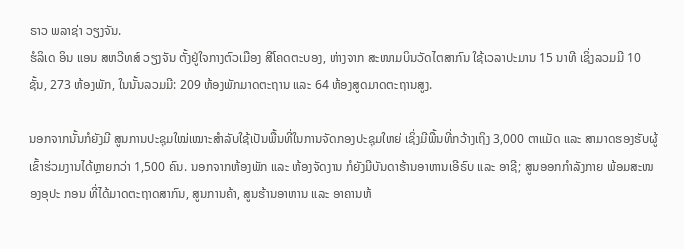ຣາວ ພລາຊ່າ ວຽງຈັນ.
ຮໍລິເດ ອິນ ແອນ ສຫວີທສ໌ ວຽງຈັນ ຕັ້ງຢູ່ໃຈກາງຕົວເມືອງ ສີໂຄດຕະບອງ, ຫ່າງຈາກ ສະໜາມບິນວັດໄຕສາກົນ ໃຊ້ເວລາປະມານ 15 ນາທີ ເຊິ່ງລວມມີ 10 ຊັ້ນ, 273 ຫ້ອງພັກ, ໃນນັ້ນລວມມີ: 209 ຫ້ອງພັກມາດຕະຖານ ແລະ 64 ຫ້ອງສູດມາດຕະຖານສູງ.

ນອກຈາກນັ້ນກໍຍັງມີ ສູນການປະຊຸມໃໝ່ເໝາະສຳລັບໃຊ້ເປັນພື້ນທີ່ໃນການຈັດກອງປະຊຸມໃຫຍ່ ເຊິ່ງມີພື້ນທີ່ກວ້າງເຖິງ 3,000 ຕາແມັດ ແລະ ສາມາດຮອງຮັບຜູ້ເຂົ້າຮ່ວມງານໄດ້ຫຼາຍກວ່າ 1,500 ຄົນ. ນອກຈາກຫ້ອງພັກ ແລະ ຫ້ອງຈັດງານ ກໍຍັງມີບັນດາຮ້ານອາຫານເອີຣົບ ແລະ ອາຊີ; ສູນອອກກໍາລັງກາຍ ພ້ອມສະໜອງອຸປະ ກອນ ທີ່ໄດ້ມາດຕະຖາດສາກົນ, ສູນການຄ້າ, ສູນຮ້ານອາຫານ ແລະ ອາຄານຫ້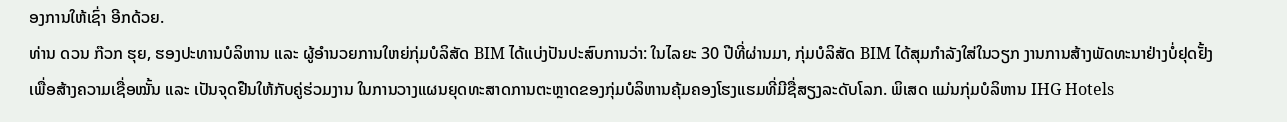ອງການໃຫ້ເຊົ່າ ອີກດ້ວຍ.
ທ່ານ ດວນ ກ໊ວກ ຮຸຍ, ຮອງປະທານບໍລິຫານ ແລະ ຜູ້ອໍານວຍການໃຫຍ່ກຸ່ມບໍລິສັດ BIM ໄດ້ແບ່ງປັນປະສົບການວ່າ: ໃນໄລຍະ 30 ປີທີ່ຜ່ານມາ, ກຸ່ມບໍລິສັດ BIM ໄດ້ສຸມກໍາລັງໃສ່ໃນວຽກ ງານການສ້າງພັດທະນາຢ່າງບໍ່ຢຸດຢັ້ງ ເພື່ອສ້າງຄວາມເຊື່ອໝັ້ນ ແລະ ເປັນຈຸດຢືນໃຫ້ກັບຄູ່ຮ່ວມງານ ໃນການວາງແຜນຍຸດທະສາດການຕະຫຼາດຂອງກຸ່ມບໍລິຫານຄຸ້ມຄອງໂຮງແຮມທີ່ມີຊື່ສຽງລະດັບໂລກ. ພິເສດ ແມ່ນກຸ່ມບໍລິຫານ IHG Hotels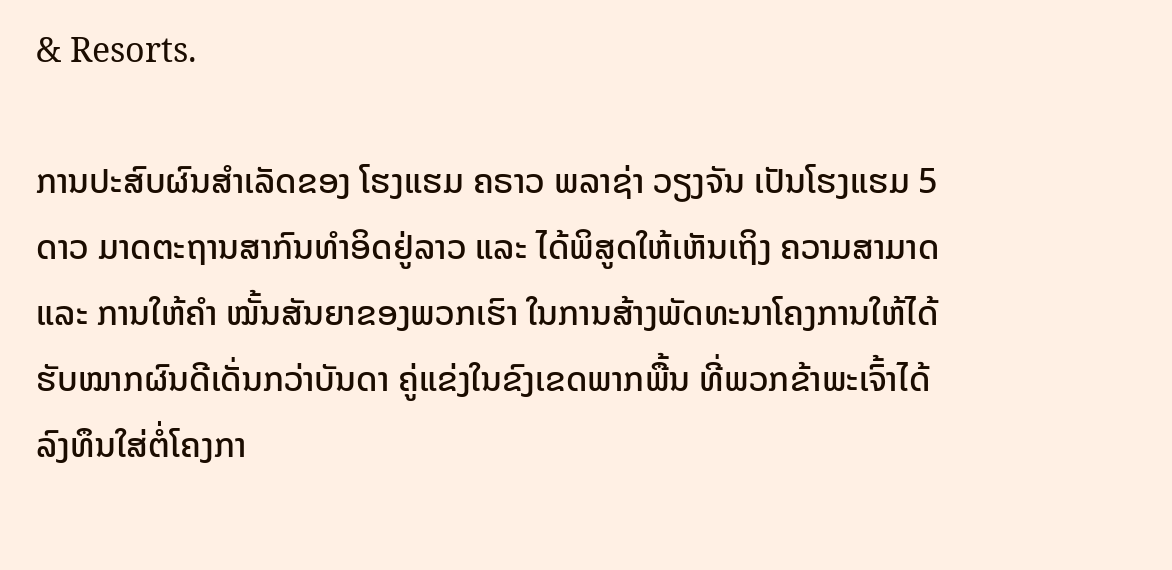& Resorts.

ການປະສົບຜົນສໍາເລັດຂອງ ໂຮງແຮມ ຄຣາວ ພລາຊ່າ ວຽງຈັນ ເປັນໂຮງແຮມ 5 ດາວ ມາດຕະຖານສາກົນທໍາອິດຢູ່ລາວ ແລະ ໄດ້ພິສູດໃຫ້ເຫັນເຖິງ ຄວາມສາມາດ ແລະ ການໃຫ້ຄໍາ ໝັ້ນສັນຍາຂອງພວກເຮົາ ໃນການສ້າງພັດທະນາໂຄງການໃຫ້ໄດ້ຮັບໝາກຜົນດີເດັ່ນກວ່າບັນດາ ຄູ່ແຂ່ງໃນຂົງເຂດພາກພື້ນ ທີ່ພວກຂ້າພະເຈົ້າໄດ້ລົງທຶນໃສ່ຕໍ່ໂຄງກາ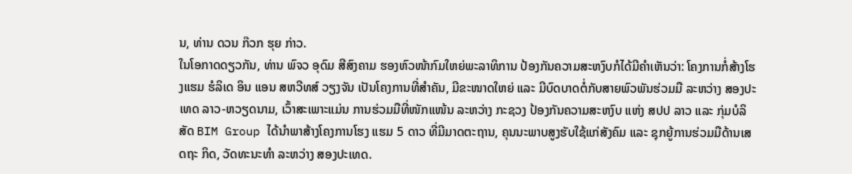ນ, ທ່ານ ດວນ ກ໊ວກ ຮຸຍ ກ່າວ.
ໃນໂອກາດດຽວກັນ, ທ່ານ ພົຈວ ອຸດົມ ສີສົງຄາມ ຮອງຫົວໜ້າກົມໃຫຍ່ພະລາທິການ ປ້ອງກັນຄວາມສະຫງົບກໍໄດ້ມີຄໍາເຫັນວ່າ: ໂຄງການກໍ່ສ້າງໂຮງແຮມ ຮໍລິເດ ອິນ ແອນ ສຫວີທສ໌ ວຽງຈັນ ເປັນໂຄງການທີ່ສຳຄັນ, ມີຂະໜາດໃຫຍ່ ແລະ ມີບົດບາດຕໍ່ກັບສາຍພົວພັນຮ່ວມມື ລະຫວ່າງ ສອງປະເທດ ລາວ-ຫວຽດນາມ, ເວົ້າສະເພາະແມ່ນ ການຮ່ວມມືທີ່ໜັກແໜ້ນ ລະຫວ່າງ ກະຊວງ ປ້ອງກັນຄວາມສະຫງົບ ແຫ່ງ ສປປ ລາວ ແລະ ກຸ່ມບໍລິສັດ BIM Group ໄດ້ນໍາພາສ້າງໂຄງການໂຮງ ແຮມ 5 ດາວ ທີ່ມີມາດຕະຖານ, ຄຸນນະພາບສູງຮັບໃຊ້ແກ່ສັງຄົມ ແລະ ຊຸກຍູ້ການຮ່ວມມືດ້ານເສດຖະ ກິດ, ວັດທະນະທໍາ ລະຫວ່າງ ສອງປະເທດ.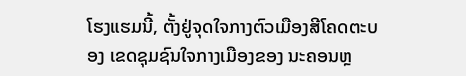ໂຮງແຮມນີ້, ຕັ້ງຢູ່ຈຸດໃຈກາງຕົວເມືອງສີໂຄດຕະບອງ ເຂດຊຸມຊົນໃຈກາງເມືອງຂອງ ນະຄອນຫຼ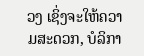ວງ ເຊິ່ງຈະໃຫ້ຄວາມສະດວກ, ບໍລິກາ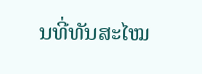ນທີ່ທັນສະໄໝ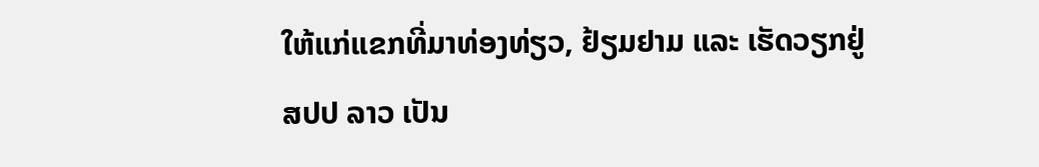ໃຫ້ແກ່ແຂກທີ່ມາທ່ອງທ່ຽວ, ຢ້ຽມຢາມ ແລະ ເຮັດວຽກຢູ່ ສປປ ລາວ ເປັນ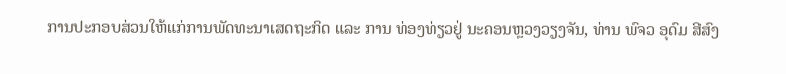ການປະກອບສ່ວນໃຫ້ແກ່ການພັດທະນາເສດຖະກິດ ແລະ ການ ທ່ອງທ່ຽວຢູ່ ນະຄອນຫຼວງວຽງຈັນ, ທ່ານ ພົຈວ ອຸດົມ ສີສົງ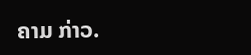ຄາມ ກ່າວ.